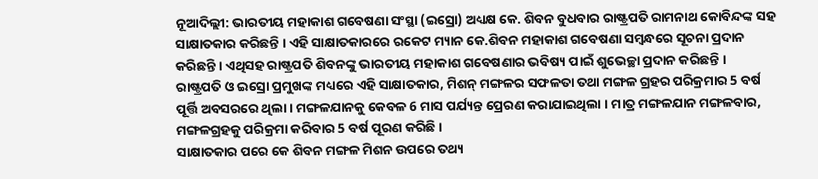ନୂଆଦିଲ୍ଲୀ: ଭାରତୀୟ ମହାକାଶ ଗବେଷଣା ସଂସ୍ଥା (ଇସ୍ରୋ) ଅଧ୍ୟକ୍ଷ କେ. ଶିବନ ବୁଧବାର ରାଷ୍ଟ୍ରପତି ରାମନାଥ କୋବିନ୍ଦଙ୍କ ସହ ସାକ୍ଷାତକାର କରିଛନ୍ତି । ଏହି ସାକ୍ଷାତକାରରେ ରକେଟ ମ୍ୟାନ କେ.ଶିବନ ମହାକାଶ ଗବେଷଣା ସମ୍ବନ୍ଧରେ ସୂଚନା ପ୍ରଦାନ କରିଛନ୍ତି । ଏଥିସହ ରାଷ୍ଟ୍ରପତି ଶିବନଙ୍କୁ ଭାରତୀୟ ମହାକାଶ ଗବେଷଣାର ଭବିଷ୍ୟ ପାଇଁ ଶୁଭେଚ୍ଛା ପ୍ରଦାନ କରିଛନ୍ତି ।
ରାଷ୍ଟ୍ରପତି ଓ ଇସ୍ରୋ ପ୍ରମୁଖଙ୍କ ମଧ୍ୟରେ ଏହି ସାକ୍ଷାତକାର, ମିଶନ୍ ମଙ୍ଗଳର ସଫଳତା ତଥା ମଙ୍ଗଳ ଗ୍ରହର ପରିକ୍ରମାର 5 ବର୍ଷ ପୂର୍ତ୍ତି ଅବସରରେ ଥିଲା । ମଙ୍ଗଳଯାନକୁ କେବଳ 6 ମାସ ପର୍ଯ୍ୟନ୍ତ ପ୍ରେରଣ କରାଯାଇଥିଲା । ମାତ୍ର ମଙ୍ଗଳଯାନ ମଙ୍ଗଳବାର, ମଙ୍ଗଳଗ୍ରହକୁ ପରିକ୍ରମା କରିବାର 5 ବର୍ଷ ପୂରଣ କରିଛି ।
ସାକ୍ଷାତକାର ପରେ କେ ଶିବନ ମଙ୍ଗଳ ମିଶନ ଉପରେ ତଥ୍ୟ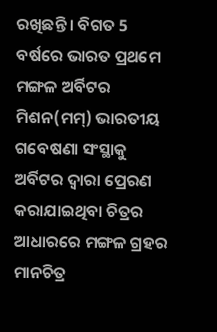ରଖିଛନ୍ତି । ବିଗତ 5 ବର୍ଷରେ ଭାରତ ପ୍ରଥମେ ମଙ୍ଗଳ ଅର୍ବିଟର ମିଶନ(ମମ୍) ଭାରତୀୟ ଗବେଷଣା ସଂସ୍ଥାକୁ ଅର୍ବିଟର ଦ୍ବାରା ପ୍ରେରଣ କରାଯାଇଥିବା ଚିତ୍ରର ଆଧାରରେ ମଙ୍ଗଳ ଗ୍ରହର ମାନଚିତ୍ର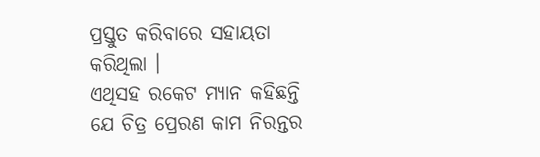ପ୍ରସ୍ତୁତ କରିବାରେ ସହାୟତା କରିଥିଲା ।
ଏଥିସହ ରକେଟ ମ୍ୟାନ କହିଛନ୍ତି ଯେ ଚିତ୍ର ପ୍ରେରଣ କାମ ନିରନ୍ତର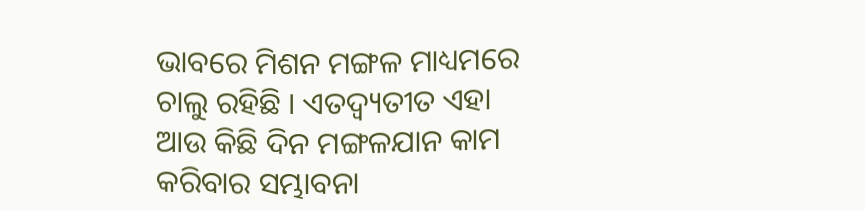ଭାବରେ ମିଶନ ମଙ୍ଗଳ ମାଧ୍ୟମରେ ଚାଲୁ ରହିଛି । ଏତଦ୍ବ୍ୟତୀତ ଏହା ଆଉ କିଛି ଦିନ ମଙ୍ଗଳଯାନ କାମ କରିବାର ସମ୍ଭାବନା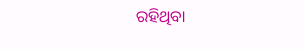ରହିଥିବା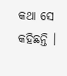କଥା ସେ କହିଛନ୍ତି ।